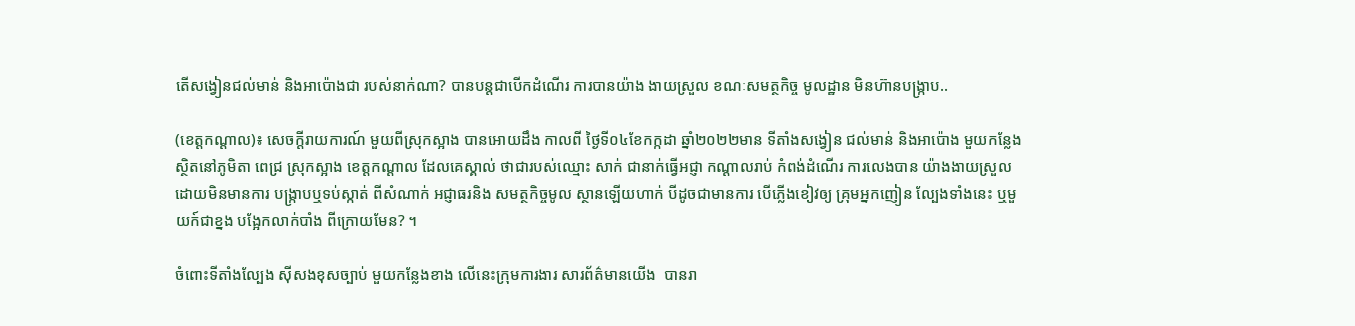តើសង្វៀនជល់មាន់ និងអាប៉ោងជា របស់នាក់ណា? បានបន្តជាបើកដំណើរ ការបានយ៉ាង ងាយស្រួល ខណៈសមត្ថកិច្ច មូលដ្ឋាន មិនហ៊ានបង្ក្រាប..

(ខេត្តកណ្ដាល)៖ សេចក្តីរាយការណ៍ មួយពីស្រុកស្អាង បានអោយដឹង កាលពី ថ្ងៃទី០៤ខែកក្កដា ឆ្នាំ២០២២មាន ទីតាំងសង្វៀន ជល់មាន់ និងអាប៉ោង មួយកន្លែង ស្ថិតនៅភូមិតា ពេជ្រ ស្រុកស្អាង ខេត្តកណ្ដាល ដែលគេស្គាល់ ថាជារបស់ឈ្មោះ សាក់ ជានាក់ធ្វើអជ្ញា កណ្ដាលរាប់ កំពង់ដំណើរ ការលេងបាន យ៉ាងងាយស្រួល ដោយមិនមានការ បង្ក្រាបឬទប់ស្កាត់ ពីសំណាក់ អជ្ញាធរនិង សមត្ថកិច្ចមូល ស្ថានឡើយហាក់ បីដូចជាមានការ បើភ្លើងខៀវឲ្យ គ្រុមអ្នកញៀន ល្បែងទាំងនេះ ឬមួយក៍ជាខ្នង បង្អែកលាក់បាំង ពីក្រោយមែន? ។

ចំពោះទីតាំងល្បែង ស៊ីសងខុសច្បាប់ មួយកន្លែងខាង លើនេះក្រុមការងារ សារព័ត៌មានយើង  បានរា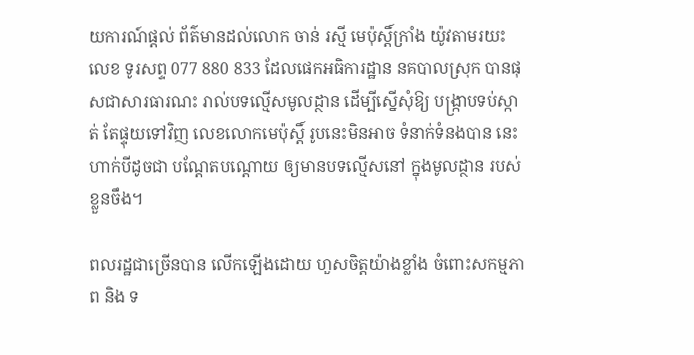យការណ៍ផ្តល់ ព័ត៌មានដល់លោក ចាន់ រស្មី មេប៉ុស្តិ៍ក្រាំង យ៉ូវតាមរយះលេខ ទូរសព្ទ 077 880 833 ដែលផេកអធិការដ្ឋាន នគបាលស្រុក បានផុសជាសារធារណះ រាល់បទល្មើសមូលដ្ថាន ដើម្បីស្នើសុំឱ្យ បង្ក្រាបទប់ស្កាត់ តែផ្ទុយទៅវិញ លេខលោកមេប៉ុស្តិ៍ រូបនេះមិនអាច ទំនាក់ទំនងបាន នេះហាក់បីដូចជា បណ្តែតបណ្ដោយ ឲ្យមានបទល្មើសនៅ ក្នុងមូលដ្ថាន របស់ខ្លួនចឹង។

ពលរដ្ឋជាច្រើនបាន លើកឡើងដោយ ហួសចិត្តយ៉ាងខ្លាំង ចំពោះសកម្មភាព និង ទ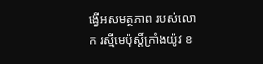ង្វើអសមត្ថភាព របស់លោក រស្មីមេប៉ុស្តិ៍ក្រាំងយ៉ូវ ខ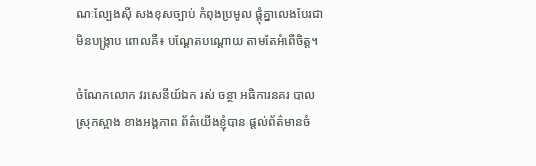ណៈល្បែងស៊ី សងខុសច្បាប់ កំពុងប្រមូល ផ្ដុំគ្នាលេងបែរជា មិនបង្ក្រាប ពោលគឺ៖ បណ្តែតបណ្ដោយ តាមតែអំពើចិត្ត។

ចំណែកលោក វរសេនីយ៍ឯក រស់ ចន្ថា អធិការនគរ បាលស្រុកស្អាង ខាងអង្គភាព ព័ត៌យើងខ្ញុំបាន ផ្ដល់ព័ត៌មានចំ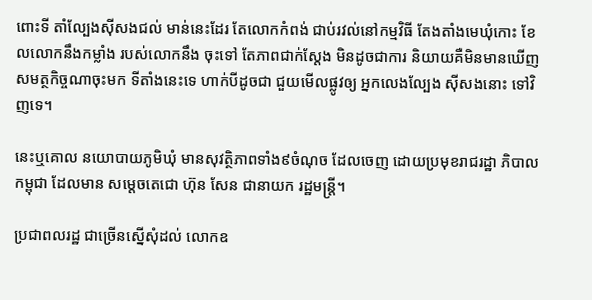ពោះទី តាំល្បែងសុីសងជល់ មាន់នេះដែរ តែលោកកំពង់ ជាប់រវល់នៅកម្មវិធី តែងតាំងមេឃុំកោះ ខែលលោកនឹងកម្លាំង របស់លោកនឹង ចុះទៅ តែភាពជាក់ស្ដែង មិនដូចជាការ និយាយគឺមិនមានឃើញ សមត្ថកិច្ចណាចុះមក ទីតាំងនេះទេ ហាក់បីដូចជា ជួយមើលផ្លូវឲ្យ អ្នកលេងល្បែង សុីសងនោះ ទៅវិញទេ។

នេះឬគោល នយោបាយភូមិឃុំ មានសុវត្ថិភាពទាំង៩ចំណុច ដែលចេញ ដោយប្រមុខរាជរដ្ឋា ភិបាលកម្ពុជា ដែលមាន សម្តេចតេជោ ហ៊ុន សែន ជានាយក រដ្ឋមន្ត្រី។

ប្រជាពលរដ្ឋ ជាច្រើនស្នើសុំដល់ លោកឧ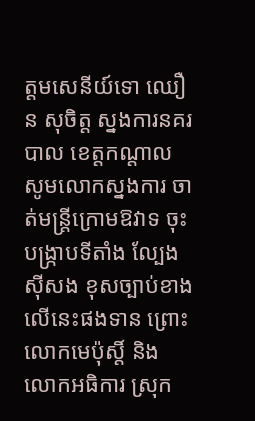ត្តមសេនីយ៍ទោ ឈឿន សុចិត្ត ស្នងការនគរបាល ខេត្តកណ្ដាល សូមលោកស្នងការ ចាត់មន្ត្រីក្រោមឱវាទ ចុះបង្ក្រាបទីតាំង ល្បែងស៊ីសង ខុសច្បាប់ខាង លើនេះផងទាន ព្រោះលោកមេប៉ុស្តិ៍ និង លោកអធិការ ស្រុក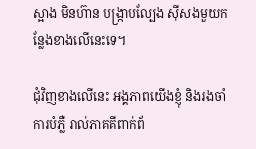ស្អាង មិនហ៊ាន បង្ក្រាបល្បែង ស៊ីសងមួយក ន្លែងខាងលើនេះទេ។

ជុំវិញខាងលើនេះ អង្គភាពយើងខ្ញុំ និងរងចាំការបំភ្លឺ រាល់ភាគគីពាក់ព័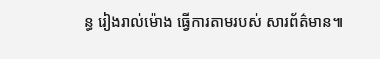ន្ធ រៀងរាល់ម៉ោង ធ្វើការតាមរបស់ សារព័ត៌មាន៕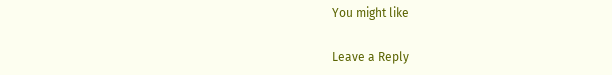You might like

Leave a Reply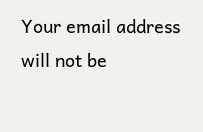Your email address will not be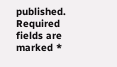published. Required fields are marked *